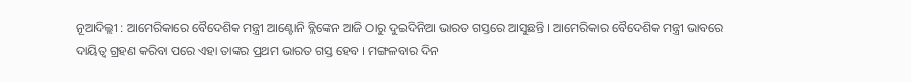ନୂଆଦିଲ୍ଲୀ : ଆମେରିକାରେ ବୈଦେଶିକ ମନ୍ତ୍ରୀ ଆଣ୍ଟୋନି ବ୍ଲିଙ୍କେନ ଆଜି ଠାରୁ ଦୁଇଦିନିଆ ଭାରତ ଗସ୍ତରେ ଆସୁଛନ୍ତି । ଆମେରିକାର ବୈଦେଶିକ ମନ୍ତ୍ରୀ ଭାବରେ ଦାୟିତ୍ୱ ଗ୍ରହଣ କରିବା ପରେ ଏହା ତାଙ୍କର ପ୍ରଥମ ଭାରତ ଗସ୍ତ ହେବ । ମଙ୍ଗଳବାର ଦିନ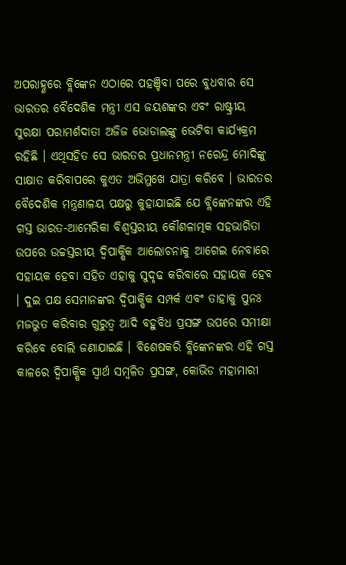ଅପରାହ୍ଣରେ ବ୍ଲିଙ୍କେନ ଏଠାରେ ପହଞ୍ଚିବା ପରେ ବୁଧବାର ସେ ଭାରତର ବୈଦେଶିକ ମନ୍ତ୍ରୀ ଏସ ଜୟଶଙ୍କର ଏବଂ ରାଷ୍ଟ୍ରୀୟ ସୁରକ୍ଷା ପରାମର୍ଶଦାତା ଅଜିଜ ଭୋଡାଲଙ୍କୁ ଭେଟିବା କାର୍ଯ୍ୟକ୍ରମ ରହିଛି । ଏଥିସହିତ ସେ ଭାରତର ପ୍ରଧାନମନ୍ତ୍ରୀ ନରେନ୍ଦ୍ର ମୋଦିଙ୍କୁ ସାକ୍ଷାତ କରିବାପରେ କୁଏତ ଅଭିମୁଖେ ଯାତ୍ରା କରିବେ । ଭାରତର ବୈଦେଶିକ ମନ୍ତ୍ରଣାଳୟ ପକ୍ଷରୁ କୁହାଯାଇଛି ଯେ ବ୍ଲିଙ୍କେନଙ୍କର ଏହି ଗସ୍ତ ଭାରତ-ଆମେରିକା ବିଶ୍ୱସ୍ତରୀୟ କୌଶଳାତ୍ମକ ସହଭାଗିତା ଉପରେ ଉଚ୍ଚସ୍ତରୀୟ ଦ୍ୱିପାକ୍ଷିକ ଆଲୋଚନାକୁ ଆଗେଇ ନେବାରେ ସହାୟକ ହେବା ସହିତ ଏହାକୁ ସୁଦୃଢ କରିବାରେ ସହାୟକ ହେବ । ଦୁଇ ପକ୍ଷ ସେମାନଙ୍କର ଦ୍ୱିପାକ୍ଷିକ ସମ୍ପର୍କ ଏବଂ ତାହାକୁ ପୁନଃ ମଜଭୁତ କରିବାର ଗୁରୁତ୍ୱ ଆଦି ବହୁବିଧ ପ୍ରସଙ୍ଗ ଉପରେ ସମୀକ୍ଷା କରିବେ ବୋଲି ଜଣାଯାଇଛି । ବିଶେଷକରି ବ୍ଲିଙ୍କେନଙ୍କର ଏହି ଗସ୍ତ କାଳରେ ଦ୍ୱିପାକ୍ଷିକ ସ୍ୱାର୍ଥ ସମ୍ବଳିତ ପ୍ରସଙ୍ଗ, କୋଭିଡ ମହାମାରୀ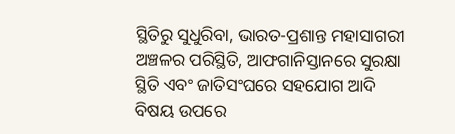ସ୍ଥିତିରୁ ସୁଧୁରିବା, ଭାରତ-ପ୍ରଶାନ୍ତ ମହାସାଗରୀ ଅଞ୍ଚଳର ପରିସ୍ଥିତି, ଆଫଗାନିସ୍ତାନରେ ସୁରକ୍ଷା ସ୍ଥିତି ଏବଂ ଜାତିସଂଘରେ ସହଯୋଗ ଆଦି ବିଷୟ ଉପରେ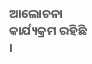ଆଲୋଚନା କାର୍ଯ୍ୟକ୍ରମ ରହିଛି ।